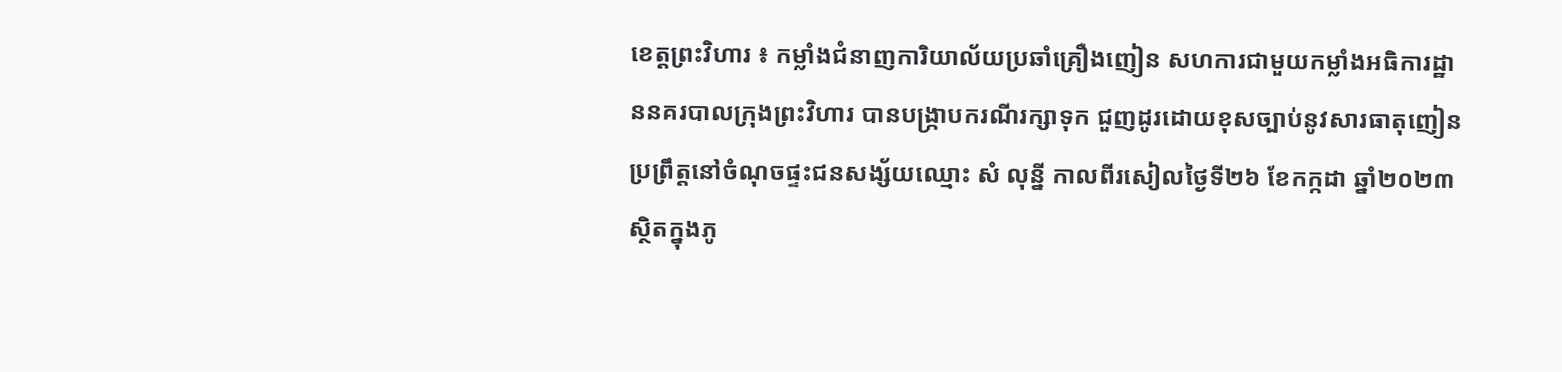ខេត្តព្រះវិហារ ៖ កម្លាំងជំនាញការិយាល័យប្រឆាំគ្រឿងញៀន សហការជាមួយកម្លាំងអធិការដ្ឋាននគរបាលក្រុងព្រះវិហារ បានបង្រ្កាបករណីរក្សាទុក ជួញដូរដោយខុសច្បាប់នូវសារធាតុញៀន ប្រព្រឹត្តនៅចំណុចផ្ទះជនសង្ស័យឈ្មោះ សំ លុន្នី កាលពីរសៀលថ្ងៃទី២៦ ខែកក្កដា ឆ្នាំ២០២៣ ស្ថិតក្នុងភូ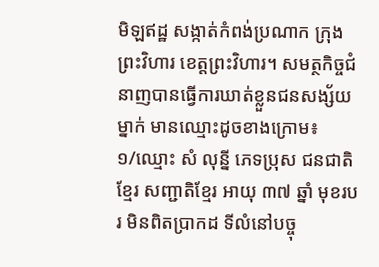មិឡឥដ្ឋ សង្កាត់កំពង់ប្រណាក ក្រុងព្រះវិហារ ខេត្តព្រះវិហារ។ សមត្ថកិច្ចជំនាញបានធ្វើការឃាត់ខ្លួនជនសង្ស័យម្នាក់ មានឈ្មោះដូចខាងក្រោម៖
១/ឈ្មោះ សំ លុន្នី ភេទប្រុស ជនជាតិខ្មែរ សញ្ជាតិខ្មែរ អាយុ ៣៧ ឆ្នាំ មុខរបរ មិនពិតប្រាកដ ទីលំនៅបច្ចុ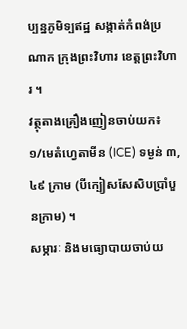ប្បន្នភូមិទ្បឥដ្ឋ សង្កាត់កំពង់ប្រណាក ក្រុងព្រះវិហារ ខេត្តព្រះវិហារ ។
វត្ថុតាងគ្រឿងញៀនចាប់យក៖
១/មេតំហ្វេតាមីន (ICE) ទម្ងន់ ៣,៤៩ ក្រាម (បីក្បៀសសែសិបប្រាំបួនក្រាម) ។
សម្ភារៈ និងមធ្យោបាយចាប់យ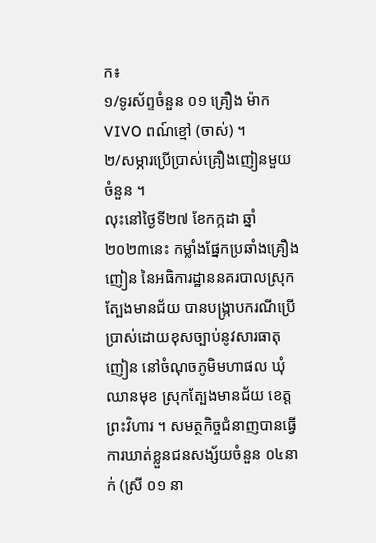ក៖
១/ទូរស័ព្ទចំនួន ០១ គ្រឿង ម៉ាក VIVO ពណ៍ខ្មៅ (ចាស់) ។
២/សម្ភារប្រើប្រាស់គ្រឿងញៀនមួយចំនួន ។
លុះនៅថ្ងៃទី២៧ ខែកក្កដា ឆ្នាំ២០២៣នេះ កម្លាំងផ្នែកប្រឆាំងគ្រឿងញៀន នៃអធិការដ្ឋាននគរបាលស្រុកត្បែងមានជ័យ បានបង្រ្កាបករណីប្រើប្រាស់ដោយខុសច្បាប់នូវសារធាតុញៀន នៅចំណុចភូមិមហាផល ឃុំឈានមុខ ស្រុកត្បែងមានជ័យ ខេត្តព្រះវិហារ ។ សមត្ថកិច្ចជំនាញបានធ្វើការឃាត់ខ្លួនជនសង្ស័យចំនួន ០៤នាក់ (ស្រី ០១ នា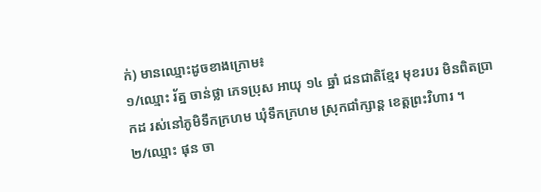ក់) មានឈ្មោះដូចខាងក្រោម៖
១/ឈ្មោះ រ័ត្ន ចាន់ថ្លា ភេទប្រុស អាយុ ១៤ ឆ្នាំ ជនជាតិខ្មែរ មុខរបរ មិនពិតប្រាកដ រស់នៅភូមិទឹកក្រហម ឃុំទឹកក្រហម ស្រុកជាំក្សាន្ត ខេត្តព្រះវិហារ ។
២/ឈ្មោះ ផុន ចា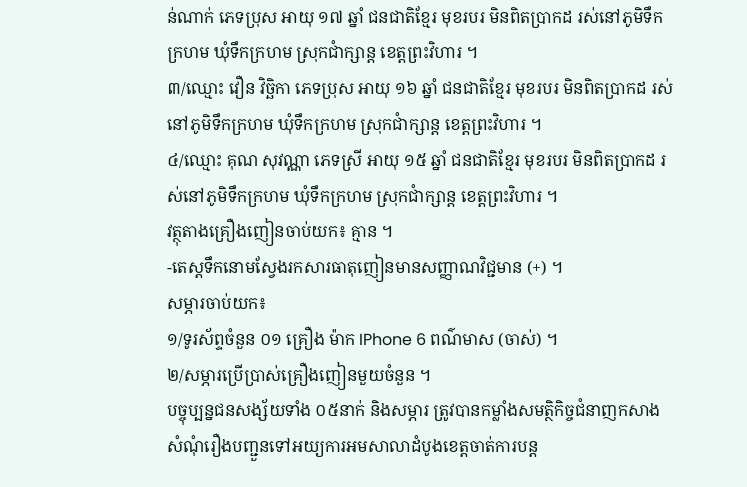ន់ណាក់ ភេទប្រុស អាយុ ១៧ ឆ្នាំ ជនជាតិខ្មែរ មុខរបរ មិនពិតប្រាកដ រស់នៅភូមិទឹកក្រហម ឃុំទឹកក្រហម ស្រុកជាំក្សាន្ត ខេត្តព្រះវិហារ ។
៣/ឈ្មោះ វឿន វិច្ឆិកា ភេទប្រុស អាយុ ១៦ ឆ្នាំ ជនជាតិខ្មែរ មុខរបរ មិនពិតប្រាកដ រស់នៅភូមិទឹកក្រហម ឃុំទឹកក្រហម ស្រុកជាំក្សាន្ត ខេត្តព្រះវិហារ ។
៤/ឈ្មោះ គុណ សុវណ្ណា ភេទស្រី អាយុ ១៥ ឆ្នាំ ជនជាតិខ្មែរ មុខរបរ មិនពិតប្រាកដ រស់នៅភូមិទឹកក្រហម ឃុំទឹកក្រហម ស្រុកជាំក្សាន្ត ខេត្តព្រះវិហារ ។
វត្ថុតាងគ្រឿងញៀនចាប់យក៖ គ្មាន ។
-តេស្តទឹកនោមស្វែងរកសារធាតុញៀនមានសញ្ញាណវិជ្ជមាន (+) ។
សម្ភារចាប់យក៖
១/ទូរស័ព្ទចំនួន ០១ គ្រឿង ម៉ាក IPhone 6 ពណ៌មាស (ចាស់) ។
២/សម្ភារប្រើប្រាស់គ្រឿងញៀនមួយចំនួន ។
បច្ចុប្បន្នជនសង្ស័យទាំង ០៥នាក់ និងសម្ភារ ត្រូវបានកម្លាំងសមត្ថិកិច្ចជំនាញកសាងសំណុំរឿងបញ្ជួនទៅអយ្យការអមសាលាដំបូងខេត្តចាត់ការបន្ត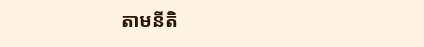តាមនីតិ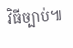វិធីច្បាប់៕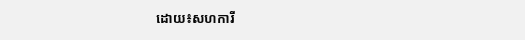ដោយ៖សហការី